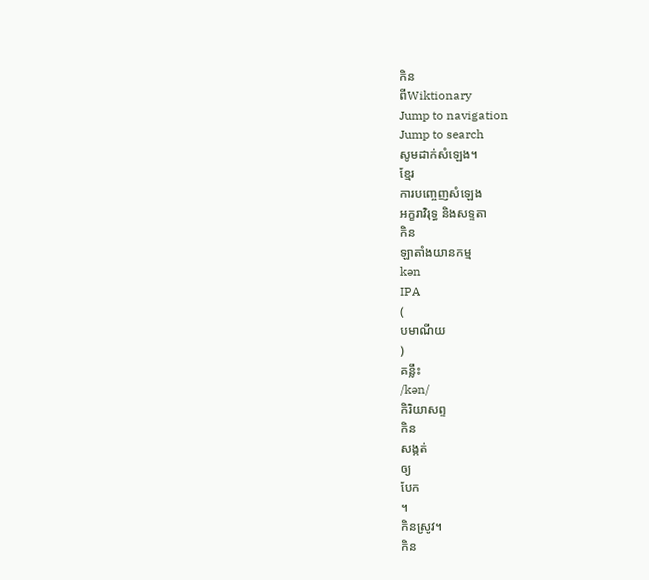កិន
ពីWiktionary
Jump to navigation
Jump to search
សូមដាក់សំឡេង។
ខ្មែរ
ការបញ្ចេញសំឡេង
អក្ខរាវិរុទ្ធ និងសទ្ទតា
កិន
ឡាតាំងយានកម្ម
kən
IPA
(
បមាណីយ
)
គន្លឹះ
/kən/
កិរិយាសព្ទ
កិន
សង្កត់
ឲ្យ
បែក
។
កិនស្រូវ។
កិន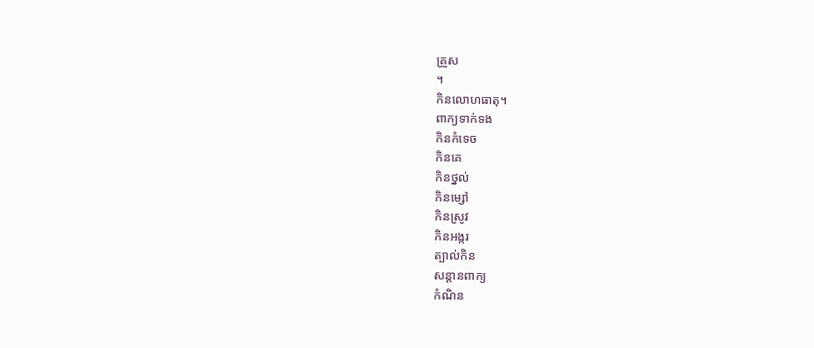គ្រួស
។
កិនលោហធាតុ។
ពាក្យទាក់ទង
កិនកំទេច
កិនគេ
កិនថ្នល់
កិនម្សៅ
កិនស្រូវ
កិនអង្ករ
ត្បាល់កិន
សន្តានពាក្យ
កំណិន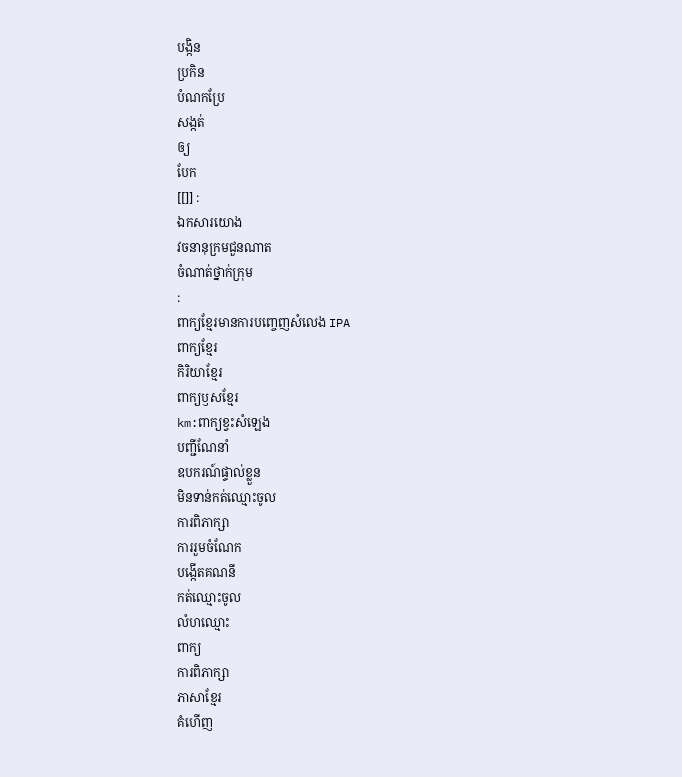បង្កិន
ប្រកិន
បំណកប្រែ
សង្កត់
ឲ្យ
បែក
[[]] :
ឯកសារយោង
វចនានុក្រមជួនណាត
ចំណាត់ថ្នាក់ក្រុម
:
ពាក្យខ្មែរមានការបញ្ចេញសំលេង IPA
ពាក្យខ្មែរ
កិរិយាខ្មែរ
ពាក្យឫសខ្មែរ
km:ពាក្យខ្វះសំឡេង
បញ្ជីណែនាំ
ឧបករណ៍ផ្ទាល់ខ្លួន
មិនទាន់កត់ឈ្មោះចូល
ការពិភាក្សា
ការរួមចំណែក
បង្កើតគណនី
កត់ឈ្មោះចូល
លំហឈ្មោះ
ពាក្យ
ការពិភាក្សា
ភាសាខ្មែរ
គំហើញ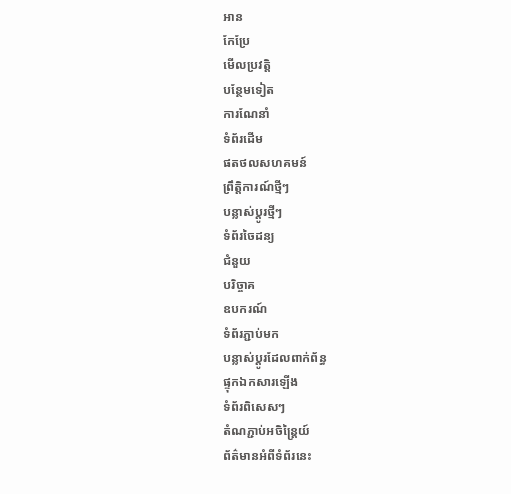អាន
កែប្រែ
មើលប្រវត្តិ
បន្ថែមទៀត
ការណែនាំ
ទំព័រដើម
ផតថលសហគមន៍
ព្រឹត្តិការណ៍ថ្មីៗ
បន្លាស់ប្ដូរថ្មីៗ
ទំព័រចៃដន្យ
ជំនួយ
បរិច្ចាគ
ឧបករណ៍
ទំព័រភ្ជាប់មក
បន្លាស់ប្ដូរដែលពាក់ព័ន្ធ
ផ្ទុកឯកសារឡើង
ទំព័រពិសេសៗ
តំណភ្ជាប់អចិន្ត្រៃយ៍
ព័ត៌មានអំពីទំព័រនេះ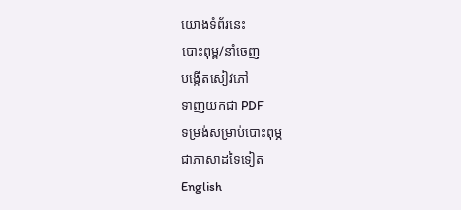យោងទំព័រនេះ
បោះពុម្ព/នាំចេញ
បង្កើតសៀវភៅ
ទាញយកជា PDF
ទម្រង់សម្រាប់បោះពុម្ភ
ជាភាសាដទៃទៀត
English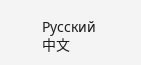Русский
中文